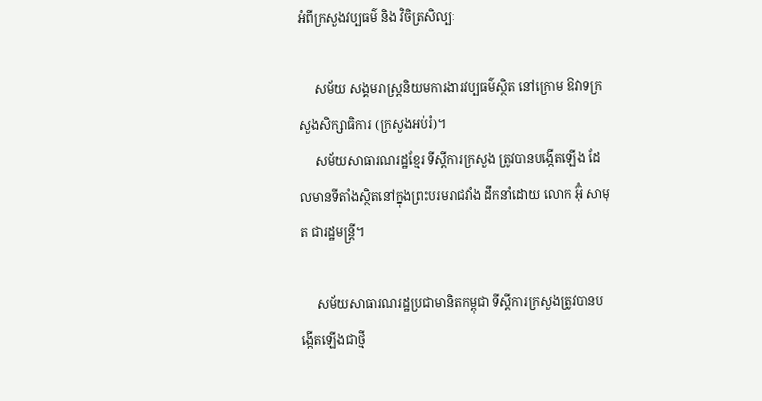អំពីក្រសួងវប្បធម៌ និង វិចិត្រសិល្បៈ

     សម័យ សង្គមរាស្ត្រនិយមការងារវប្បធម៌ស្ថិត នៅក្រោម ឱវាទក្រសួងសិក្សាធិការ (ក្រសួងអប់រំ)។
     សម័យសាធារណរដ្ឋខ្មែរ ទីស្ដីការក្រសួង ត្រូវបានបង្កើតឡើង ដែលមានទីតាំងស្ថិតនៅក្នុងព្រះបរមរាជវាំង ដឹកនាំដោយ លោក អ៊ុំ សាមុត ជារដ្ឋមន្ត្រី។

     សម័យសាធារណរដ្ឋប្រជាមានិតកម្ពុជា ទីស្ដីការក្រសួងត្រូវបានបង្កើតឡើងជាថ្មី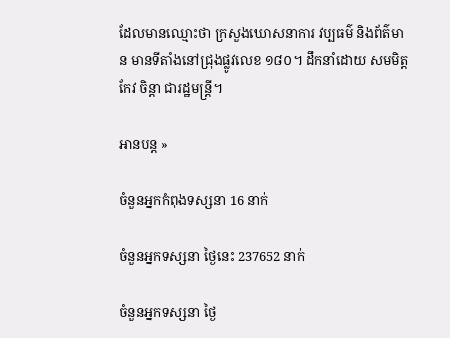ដែលមានឈ្មោះថា ក្រសួងឃោសនាការ វប្បធម៌ និងព័ត៌មាន មានទីតាំងនៅជ្រុងផ្លូវលេខ ១៨០។ ដឹកនាំដោយ សមមិត្ត កែវ ចិន្តា ជារដ្ឋមន្រ្តី។

អានបន្ត »

ចំនួនអ្នកកំពុងទស្សនា 16 នាក់

ចំនួនអ្នកទស្សនា ថ្ងៃនេះ 237652 នាក់

ចំនួនអ្នកទស្សនា ថ្ងៃ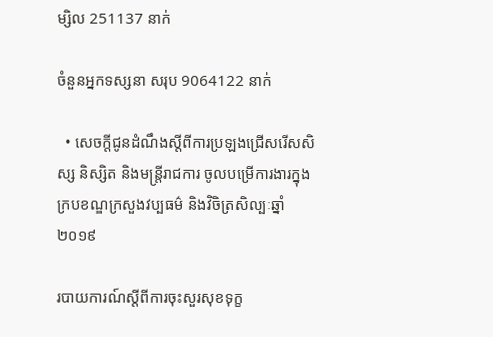ម្សិល 251137 នាក់

ចំនួនអ្នកទស្សនា សរុប 9064122 នាក់

  • សេចក្តីជូនដំណឹងស្តីពីការប្រឡងជ្រើសរើសសិស្ស និស្សិត និងមន្ត្រីរាជការ ចូលបម្រើការងារក្នុងក្របខណ្ឌក្រសួងវប្បធម៌ និងវិចិត្រសិល្បៈឆ្នាំ២០១៩

របាយការណ៍ស្ដីពីការចុះសួរសុខទុក្ខ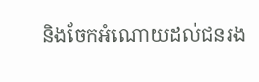និងចែកអំណោយដល់ជនរង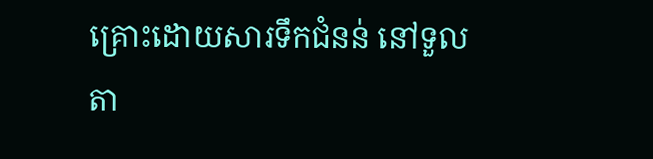គ្រោះដោយសារទឹកជំនន់ នៅទួលតា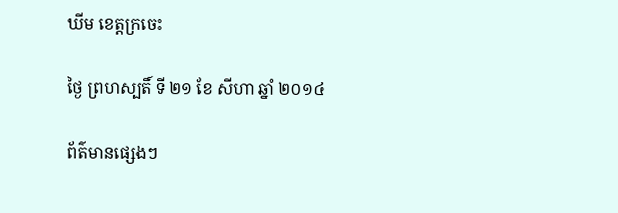ឃីម ខេត្តក្រចេះ

ថ្ងៃ ព្រហស្បតិ៍ ទី ២១ ខែ សីហា ឆ្នាំ ២០១៤

ព័ត៌មានផ្សេងៗ